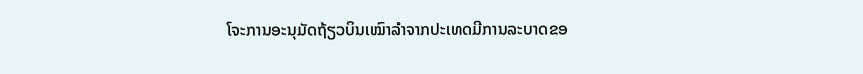ໂຈະການອະນຸມັດຖ້ຽວບິນເໝົາລຳຈາກປະເທດມີການລະບາດຂອ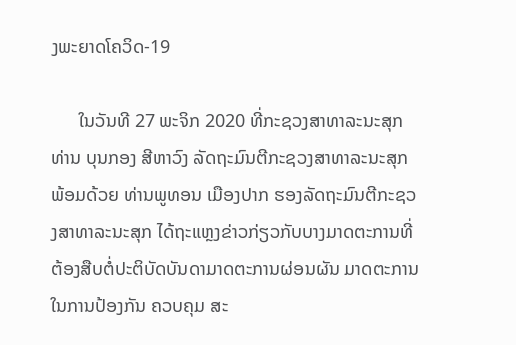ງພະຍາດໂຄວິດ-19

      ໃນວັນທີ 27 ພະຈິກ 2020 ທີ່ກະຊວງສາທາລະນະສຸກ ທ່ານ ບຸນກອງ ສີຫາວົງ ລັດຖະມົນຕີກະຊວງສາທາລະນະສຸກ ພ້ອມດ້ວຍ ທ່ານພູທອນ ເມືອງປາກ ຮອງລັດຖະມົນຕີກະຊວງສາທາລະນະສຸກ ໄດ້ຖະແຫຼງຂ່າວກ່ຽວກັບບາງມາດຕະການທີ່ຕ້ອງສືບຕໍ່ປະຕິບັດບັນດາມາດຕະການຜ່ອນຜັນ ມາດຕະການໃນການປ້ອງກັນ ຄວບຄຸມ ສະ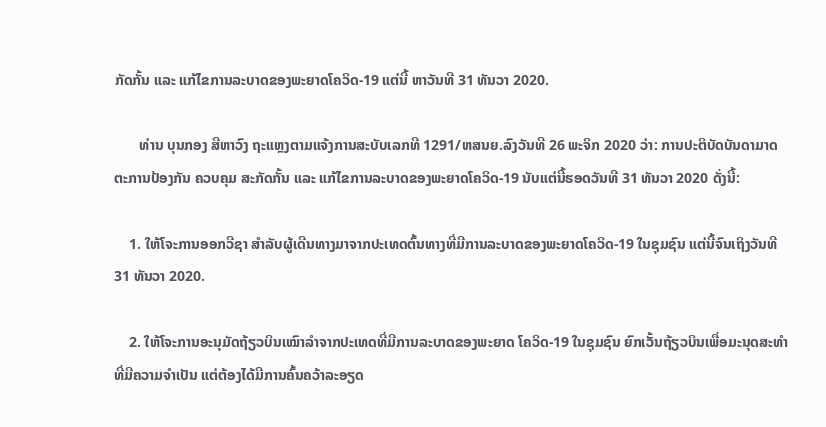ກັດກັ້ນ ແລະ ແກ້ໄຂການລະບາດຂອງພະຍາດໂຄວິດ-19 ແຕ່ນີ້ ຫາວັນທີ 31 ທັນວາ 2020.

       ທ່ານ ບຸນກອງ ສີຫາວົງ ຖະແຫຼງຕາມແຈ້ງການສະບັບເລກທີ 1291/ຫສນຍ.ລົງວັນທີ 26 ພະຈິກ 2020 ວ່າ: ການປະຕິບັດບັນດາມາດຕະການປ້ອງກັນ ຄວບຄຸມ ສະກັດກັ້ນ ແລະ ແກ້ໄຂການລະບາດຂອງພະຍາດໂຄວິດ-19 ນັບແຕ່ນີ້ຮອດວັນທີ 31 ທັນວາ 2020 ດັ່ງນີ້:

    1. ໃຫ້ໂຈະການອອກວີຊາ ສຳລັບຜູ້ເດີນທາງມາຈາກປະເທດຕົ້ນທາງທີ່ມີການລະບາດຂອງພະຍາດໂຄວິດ-19 ໃນຊຸມຊົນ ແຕ່ນີ້ຈົນເຖິງວັນທີ 31 ທັນວາ 2020.

    2. ໃຫ້ໂຈະການອະນຸມັດຖ້ຽວບິນເໝົາລຳຈາກປະເທດທີ່ມີການລະບາດຂອງພະຍາດ ໂຄວິດ-19 ໃນຊຸມຊົນ ຍົກເວັ້ນຖ້ຽວບິນເພື່ອມະນຸດສະທໍາທີ່ມີຄວາມຈໍາເປັນ ແຕ່ຕ້ອງໄດ້ມີການຄົ້ນຄວ້າລະອຽດ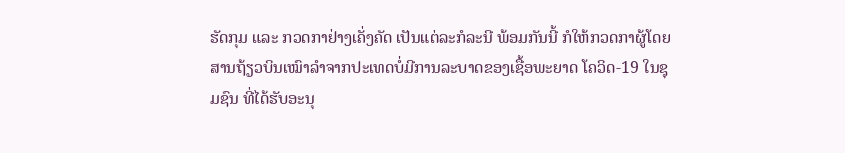ຮັດກຸມ ແລະ ກວດກາຢ່າງເຄັ່ງຄັດ ເປັນແຕ່ລະກໍລະນີ ພ້ອມກັນນີ້ ກໍໃຫ້ກວດກາຜູ້ໂດຍສານຖ້ຽວບິນເໝົາລຳຈາກປະເທດບໍ່ມີການລະບາດຂອງເຊື້ອພະຍາດ ໂຄວິດ-19 ໃນຊຸມຊົນ ທີ່ໄດ້ຮັບອະນຸ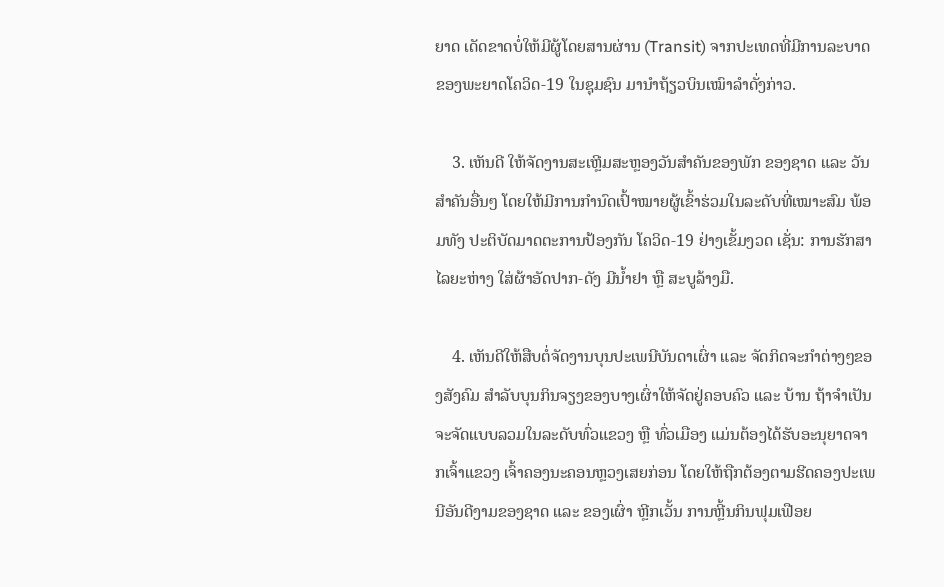ຍາດ ເດັດຂາດບໍ່ໃຫ້ມີຜູ້ໂດຍສານຜ່ານ (Transit) ຈາກປະເທດທີ່ມີການລະບາດຂອງພະຍາດໂຄວິດ-19 ໃນຊຸມຊົນ ມານໍາຖ້ຽວບິນເໝົາລໍາດັ່ງກ່າວ.

    3. ເຫັນດີ ໃຫ້ຈັດງານສະເຫຼີມສະຫຼອງວັນສຳຄັນຂອງພັກ ຂອງຊາດ ແລະ ວັນສຳຄັນອື່ນໆ ໂດຍໃຫ້ມີການກໍານົດເປົ້າໝາຍຜູ້ເຂົ້າຮ່ວມໃນລະດັບທີ່ເໝາະສົມ ພ້ອມທັງ ປະຕິບັດມາດຕະການປ້ອງກັນ ໂຄວິດ-19 ຢ່າງເຂັ້ມງວດ ເຊັ່ນ: ການຮັກສາໄລຍະຫ່າງ ໃສ່ຜ້າອັດປາກ-ດັງ ມີນ້ຳຢາ ຫຼື ສະບູລ້າງມື.

    4. ເຫັນດີໃຫ້ສືບຕໍ່ຈັດງານບຸນປະເພນີບັນດາເຜົ່າ ແລະ ຈັດກິດຈະກຳຕ່າງໆຂອງສັງຄົມ ສຳລັບບຸນກິນຈຽງຂອງບາງເຜົ່າໃຫ້ຈັດຢູ່ຄອບຄົວ ແລະ ບ້ານ ຖ້າຈຳເປັນຈະຈັດແບບລວມໃນລະດັບທົ່ວແຂວງ ຫຼື ທົ່ວເມືອງ ແມ່ນຕ້ອງໄດ້ຮັບອະນຸຍາດຈາກເຈົ້າແຂວງ ເຈົ້າຄອງນະຄອນຫຼວງເສຍກ່ອນ ໂດຍໃຫ້ຖືກຕ້ອງຕາມຮີດຄອງປະເພນີອັນດີງາມຂອງຊາດ ແລະ ຂອງເຜົ່າ ຫຼີກເວັ້ນ ການຫຼີ້ນກິນຟຸມເຟືອຍ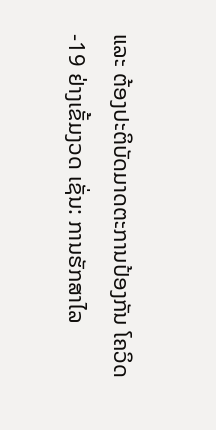ແລະ ຕ້ອງປະຕິບັດມາດຕະການປ້ອງກັນ ໂຄວິດ-19 ຢ່າງເຂັ້ມງວດ ເຊັ່ນ: ການຮັກສາໄລ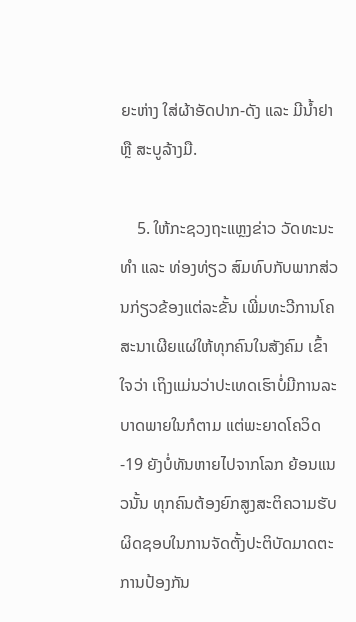ຍະຫ່າງ ໃສ່ຜ້າອັດປາກ-ດັງ ແລະ ມີນ້ຳຢາ ຫຼື ສະບູລ້າງມື.

    5. ໃຫ້ກະຊວງຖະແຫຼງຂ່າວ ວັດທະນະທໍາ ແລະ ທ່ອງທ່ຽວ ສົມທົບກັບພາກສ່ວນກ່ຽວຂ້ອງແຕ່ລະຂັ້ນ ເພີ່ມທະວີການໂຄສະນາເຜີຍແຜ່ໃຫ້ທຸກຄົນໃນສັງຄົມ ເຂົ້າໃຈວ່າ ເຖິງແມ່ນວ່າປະເທດເຮົາບໍ່ມີການລະບາດພາຍໃນກໍຕາມ ແຕ່ພະຍາດໂຄວິດ-19 ຍັງບໍ່ທັນຫາຍໄປຈາກໂລກ ຍ້ອນແນວນັ້ນ ທຸກຄົນຕ້ອງຍົກສູງສະຕິຄວາມຮັບຜິດຊອບໃນການຈັດຕັ້ງປະຕິບັດມາດຕະການປ້ອງກັນ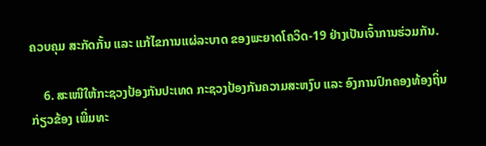ຄວບຄຸມ ສະກັດກັ້ນ ແລະ ແກ້ໄຂການແຜ່ລະບາດ ຂອງພະຍາດໂຄວິດ-19 ຢ່າງເປັນເຈົ້າການຮ່ວມກັນ.

    6. ສະເໜີໃຫ້ກະຊວງປ້ອງກັນປະເທດ ກະຊວງປ້ອງກັນຄວາມສະຫງົບ ແລະ ອົງການປົກຄອງທ້ອງຖິ່ນກ່ຽວຂ້ອງ ເພີ່ມທະ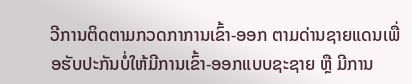ວີການຕິດຕາມກວດກາການເຂົ້າ-ອອກ ຕາມດ່ານຊາຍແດນເພື່ອຮັບປະກັນບໍ່ໃຫ້ມີການເຂົ້າ-ອອກແບບຊະຊາຍ ຫຼື ມີການ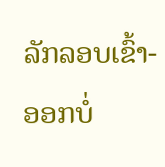ລັກລອບເຂົ້າ-ອອກບໍ່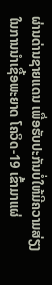ຜ່ານດ່ານຊາຍແດນ ເພື່ອຮັບປະກັນບໍ່ໃຫ້ມີຄວາມສ່ຽງໃນການນໍາເຊື້ອພະຍາດ ໂຄວິດ-19 ເຂົ້າມາແຜ່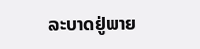ລະບາດຢູ່ພາຍ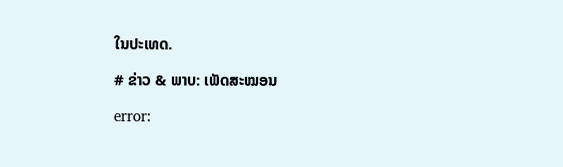ໃນປະເທດ.

# ຂ່າວ & ພາບ: ເພັດສະໝອນ

error: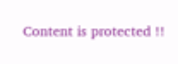Content is protected !!